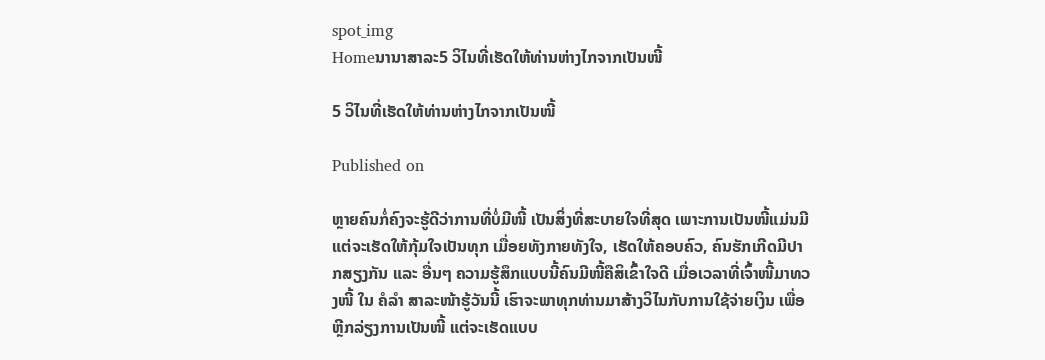spot_img
Homeນານາສາລະ5 ວິໄນທີ່ເຮັດໃຫ້ທ່ານຫ່າງໄກຈາກເປັນໜີ້

5 ວິໄນທີ່ເຮັດໃຫ້ທ່ານຫ່າງໄກຈາກເປັນໜີ້

Published on

ຫຼາຍຄົນກໍ່ຄົງຈະຮູ້ດີວ່າການທີ່ບໍ່ມີໜີ້ ເປັນສິ່ງທີ່ສະບາຍໃຈທີ່ສຸດ ເພາະການເປັນໜີ້ແມ່ນມີແຕ່ຈະເຮັດໃຫ້ກຸ້ມໃຈເປັນທຸກ ເມື່ອຍທັງກາຍທັງໃຈ, ເຮັດໃຫ້ຄອບຄົວ, ຄົນຮັກເກີດມີປາກສຽງກັນ ແລະ ອື່ນໆ ຄວາມຮູ້ສຶກແບບນີ້ຄົນມີໜີ້ຄືສິເຂົ້າໃຈດີ ເມື່ອເວລາທີ່ເຈົ້າໜີ້ມາທວງໜີ້ ໃນ ຄໍລຳ ສາລະໜ້າຮູ້ວັນນີ້ ເຮົາຈະພາທຸກທ່ານມາສ້າງວິໄນກັບການໃຊ້ຈ່າຍເງິນ ເພື່ອຫຼີກລ່ຽງການເປັນໜີ້ ແຕ່ຈະເຮັດແບບ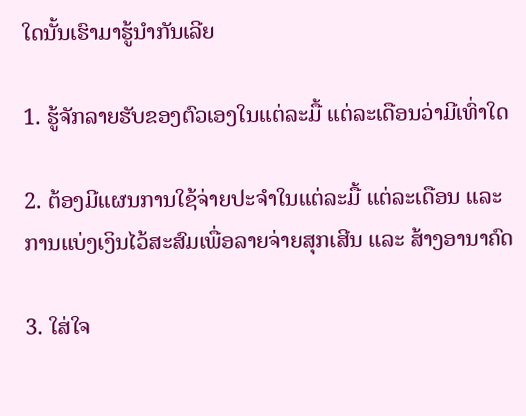ໃດນັ້ນເຮົາມາຮູ້ນຳກັນເລີຍ

1. ຮູ້ຈັກລາຍຮັບຂອງຕົວເອງໃນແຕ່ລະມື້ ແຕ່ລະເດືອນວ່າມີເທົ່າໃດ

2. ຕ້ອງມີແຜນການໃຊ້ຈ່າຍປະຈຳໃນແຕ່ລະມື້ ແຕ່ລະເດືອນ ແລະ ການແບ່ງເງິນໄວ້ສະສົມເພື່ອລາຍຈ່າຍສຸກເສີນ ແລະ ສ້າງອານາຄົດ

3. ໃສ່ໃຈ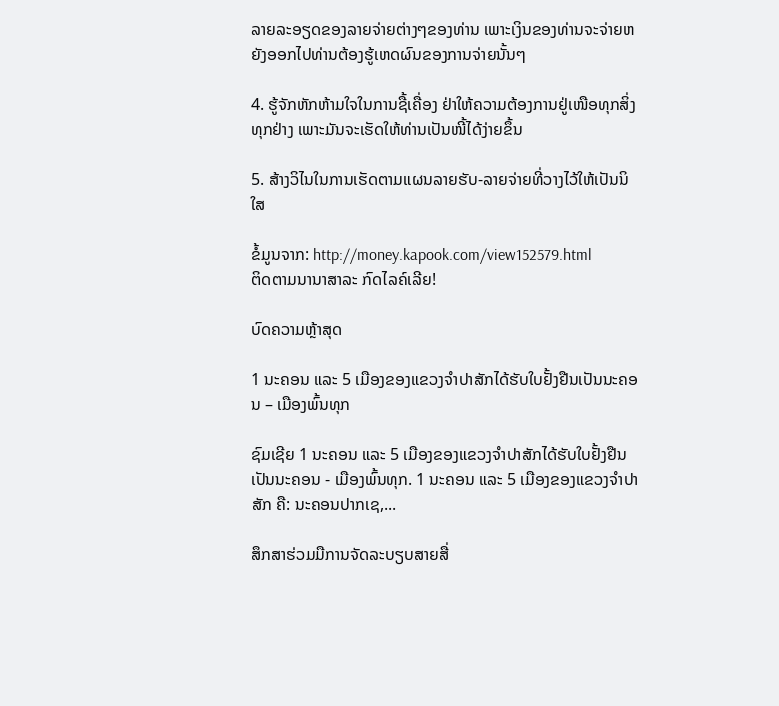ລາຍລະອຽດຂອງລາຍຈ່າຍຕ່າງໆຂອງທ່ານ ເພາະເງິນຂອງທ່ານຈະຈ່າຍຫຍັງອອກໄປທ່ານຕ້ອງຮູ້ເຫດຜົນຂອງການຈ່າຍນັ້ນໆ

4. ຮູ້ຈັກຫັກຫ້າມໃຈໃນການຊື້ເຄື່ອງ ຢ່າໃຫ້ຄວາມຕ້ອງການຢູ່ເໜືອທຸກສິ່ງທຸກຢ່າງ ເພາະມັນຈະເຮັດໃຫ້ທ່ານເປັນໜີ້ໄດ້ງ່າຍຂຶ້ນ

5. ສ້າງວິໄນໃນການເຮັດຕາມແຜນລາຍຮັບ-ລາຍຈ່າຍທີ່ວາງໄວ້ໃຫ້ເປັນນິໃສ

ຂໍ້ມູນຈາກ: http://money.kapook.com/view152579.html
ຕິດຕາມນານາສາລະ ກົດໄລຄ໌ເລີຍ!

ບົດຄວາມຫຼ້າສຸດ

1 ນະຄອນ ແລະ 5 ເມືອງຂອງແຂວງຈໍາປາສັກໄດ້ຮັບໃບຢັ້ງຢືນເປັນນະຄອນ – ເມືອງພົ້ນທຸກ

ຊົມເຊີຍ 1 ນະຄອນ ແລະ 5 ເມືອງຂອງແຂວງຈຳປາສັກໄດ້ຮັບໃບຢັ້ງຢືນເປັນນະຄອນ - ເມືອງພົ້ນທຸກ. 1 ນະຄອນ ແລະ 5 ເມືອງຂອງແຂວງຈໍາປາສັກ ຄື: ນະຄອນປາກເຊ,...

ສຶກສາຮ່ວມມືການຈັດລະບຽບສາຍສື່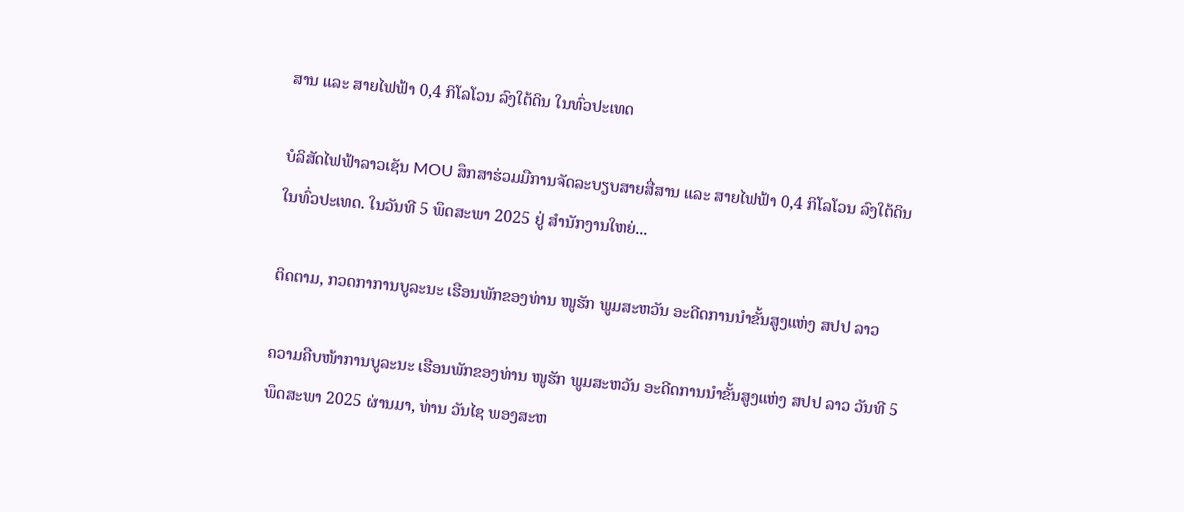ສານ ແລະ ສາຍໄຟຟ້າ 0,4 ກິໂລໂວນ ລົງໃຕ້ດິນ ໃນທົ່ວປະເທດ

ບໍລິສັດໄຟຟ້າລາວເຊັນ MOU ສຶກສາຮ່ວມມືການຈັດລະບຽບສາຍສື່ສານ ແລະ ສາຍໄຟຟ້າ 0,4 ກິໂລໂວນ ລົງໃຕ້ດິນ ໃນທົ່ວປະເທດ. ໃນວັນທີ 5 ພຶດສະພາ 2025 ຢູ່ ສໍານັກງານໃຫຍ່...

ຕິດຕາມ, ກວດກາການບູລະນະ ເຮືອນພັກຂອງທ່ານ ໜູຮັກ ພູມສະຫວັນ ອະດີດການນໍາຂັ້ນສູງແຫ່ງ ສປປ ລາວ

ຄວາມຄືບໜ້າການບູລະນະ ເຮືອນພັກຂອງທ່ານ ໜູຮັກ ພູມສະຫວັນ ອະດີດການນໍາຂັ້ນສູງແຫ່ງ ສປປ ລາວ ວັນທີ 5 ພຶດສະພາ 2025 ຜ່ານມາ, ທ່ານ ວັນໄຊ ພອງສະຫ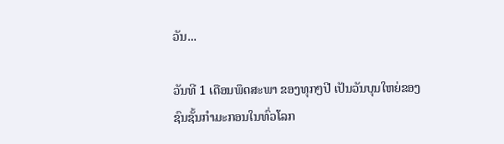ວັນ...

ວັນທີ 1 ເດືອນພຶດສະພາ ຂອງທຸກໆປີ ເປັນວັນບຸນໃຫຍ່ຂອງຊົນຊັ້ນກຳມະກອນໃນທົ່ວໂລກ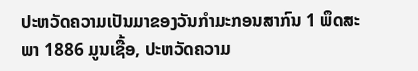ປະຫວັດຄວາມເປັນມາຂອງວັນກຳມະກອນສາກົນ 1 ພຶດສະພາ 1886 ມູນເຊື້ອ, ປະຫວັດຄວາມ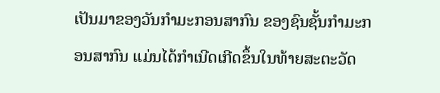ເປັນມາຂອງວັນກໍາມະກອນສາກົນ ຂອງຊົນຊັ້ນກຳມະກອນສາກົນ ແມ່ນໄດ້ກໍາເນີດເກີດຂຶ້ນໃນທ້າຍສະຕະວັດ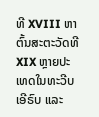ທີ XVIII ຫາຕົ້ນສະຕະວັດທີ XIX ຫຼາຍປະເທດໃນທະວີບເອີຣົບ ແລະ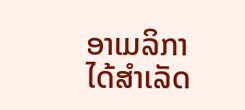ອາເມລິກາ ໄດ້ສຳເລັດ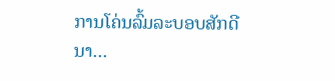ການໂຄ່ນລົ້ມລະບອບສັກດີນາ...